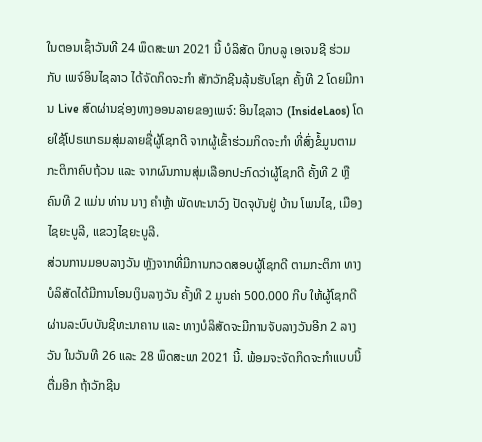ໃນຕອນເຊົ້າວັນທີ 24 ພຶດສະພາ 2021 ນີ້ ບໍລິສັດ ບິກບລູ ເອເຈນຊີ ຮ່ວມກັບ ເພຈ໌ອິນໄຊລາວ ໄດ້ຈັດກິດຈະກຳ ສັກວັກຊີນລຸ້ນຮັບໂຊກ ຄັ້ງທີ 2 ໂດຍມີການ Live ສົດຜ່ານຊ່ອງທາງອອນລາຍຂອງເພຈ໌: ອິນໄຊລາວ (InsideLaos) ໂດຍໃຊ້ໂປຣແກຣມສຸ່ມລາຍຊື່ຜູ້ໂຊກດີ ຈາກຜູ້ເຂົ້າຮ່ວມກິດຈະກຳ ທີ່ສົ່ງຂໍ້ມູນຕາມກະຕິກາຄົບຖ້ວນ ແລະ ຈາກຜົນການສຸ່ມເລືອກປະກົດວ່າຜູ້ໂຊກດີ ຄັ້ງທີ 2 ຫຼື ຄົນທີ 2 ແມ່ນ ທ່ານ ນາງ ຄຳຫຼ້າ ພັດທະນາວົງ ປັດຈຸບັນຢູ່ ບ້ານ ໂພນໄຊ, ເມືອງໄຊຍະບູລີ, ແຂວງໄຊຍະບູລີ.
ສ່ວນການມອບລາງວັນ ຫຼັງຈາກທີ່ມີການກວດສອບຜູ້ໂຊກດີ ຕາມກະຕິກາ ທາງບໍລິສັດໄດ້ມີການໂອນເງິນລາງວັນ ຄັ້ງທີ 2 ມູນຄ່າ 500.000 ກີບ ໃຫ້ຜູ້ໂຊກດີຜ່ານລະບົບບັນຊີທະນາຄານ ແລະ ທາງບໍລິສັດຈະມີການຈັບລາງວັນອີກ 2 ລາງວັນ ໃນວັນທີ 26 ແລະ 28 ພຶດສະພາ 2021 ນີ້. ພ້ອມຈະຈັດກິດຈະກຳແບບນີ້ຕື່ມອີກ ຖ້າວັກຊີນ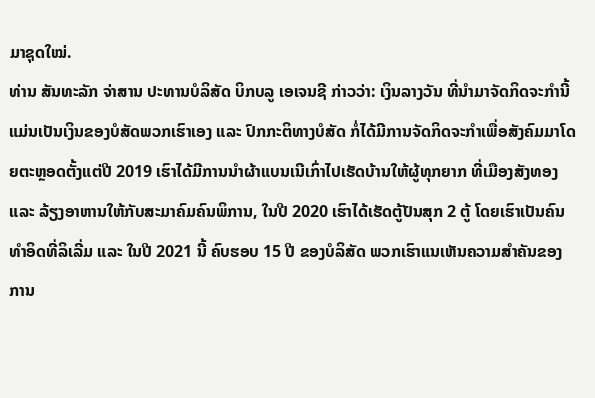ມາຊຸດໃໝ່.
ທ່ານ ສັນທະລັກ ຈ່າສານ ປະທານບໍລິສັດ ບິກບລູ ເອເຈນຊີ ກ່າວວ່າ: ເງິນລາງວັນ ທີ່ນຳມາຈັດກິດຈະກຳນີ້ ແມ່ນເປັນເງິນຂອງບໍສັດພວກເຮົາເອງ ແລະ ປົກກະຕິທາງບໍສັດ ກໍ່ໄດ້ມີການຈັດກິດຈະກຳເພື່ອສັງຄົມມາໂດຍຕະຫຼອດຕັ້ງແຕ່ປີ 2019 ເຮົາໄດ້ມີການນຳຜ້າແບນເນີເກົ່າໄປເຮັດບ້ານໃຫ້ຜູ້ທຸກຍາກ ທີ່ເມືອງສັງທອງ ແລະ ລ້ຽງອາຫານໃຫ້ກັບສະມາຄົມຄົນພິການ, ໃນປີ 2020 ເຮົາໄດ້ເຮັດຕູ້ປັນສຸກ 2 ຕູ້ ໂດຍເຮົາເປັນຄົນທຳອິດທີ່ລິເລີ່ມ ແລະ ໃນປີ 2021 ນີ້ ຄົບຮອບ 15 ປີ ຂອງບໍລິສັດ ພວກເຮົາແນເຫັນຄວາມສໍາຄັນຂອງການ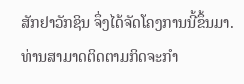ສັກຢາວັກຊິນ ຈຶ່ງໄດ້ຈັດໂຄງການນີ້ຂຶ້ນມາ.
ທ່ານສາມາດຕິດຕາມກິດຈະກຳ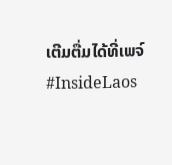ເຕີມຕື່ມໄດ້ທີ່ເພຈ໌ #InsideLaos